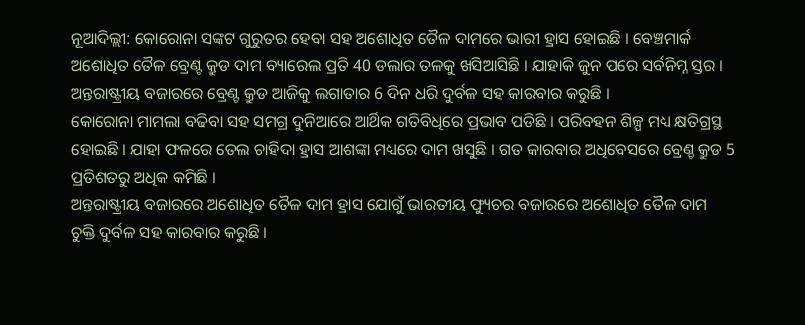ନୂଆଦିଲ୍ଲୀ: କୋରୋନା ସଙ୍କଟ ଗୁରୁତର ହେବା ସହ ଅଶୋଧିତ ତୈଳ ଦାମରେ ଭାରୀ ହ୍ରାସ ହୋଇଛି । ବେଞ୍ଚମାର୍କ ଅଶୋଧିତ ତୈଳ ବ୍ରେଣ୍ଟ କ୍ରୁଡ ଦାମ ବ୍ୟାରେଲ ପ୍ରତି 40 ଡଲାର ତଳକୁ ଖସିଆସିଛି । ଯାହାକି ଜୁନ ପରେ ସର୍ବନିମ୍ନ ସ୍ତର । ଅନ୍ତରାଷ୍ଟ୍ରୀୟ ବଜାରରେ ବ୍ରେଣ୍ଟ କ୍ରୁଡ ଆଜିକୁ ଲଗାତାର 6 ଦିନ ଧରି ଦୁର୍ବଳ ସହ କାରବାର କରୁଛି ।
କୋରୋନା ମାମଲା ବଢିବା ସହ ସମଗ୍ର ଦୁନିଆରେ ଆର୍ଥିକ ଗତିବିଧିରେ ପ୍ରଭାବ ପଡିଛି । ପରିବହନ ଶିଳ୍ପ ମଧ୍ୟ କ୍ଷତିଗ୍ରସ୍ଥ ହୋଇଛି । ଯାହା ଫଳରେ ତେଲ ଚାହିଦା ହ୍ରାସ ଆଶଙ୍କା ମଧ୍ୟରେ ଦାମ ଖସୁଛି । ଗତ କାରବାର ଅଧିବେସରେ ବ୍ରେଣ୍ଚ କ୍ରୁଡ 5 ପ୍ରତିଶତରୁ ଅଧିକ କମିଛି ।
ଅନ୍ତରାଷ୍ଟ୍ରୀୟ ବଜାରରେ ଅଶୋଧିତ ତୈଳ ଦାମ ହ୍ରାସ ଯୋଗୁଁ ଭାରତୀୟ ଫ୍ୟୁଚର ବଜାରରେ ଅଶୋଧିତ ତୈଳ ଦାମ ଚୁକ୍ତି ଦୁର୍ବଳ ସହ କାରବାର କରୁଛି ।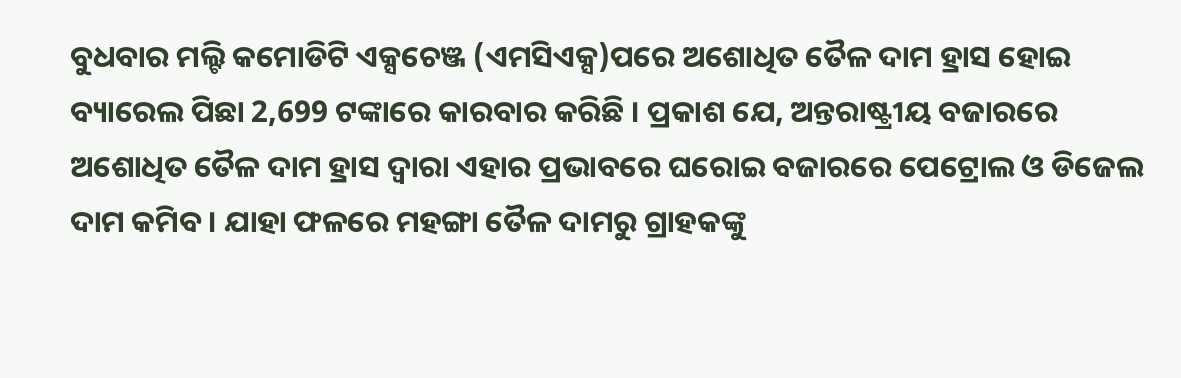ବୁଧବାର ମଲ୍ଟି କମୋଡିଟି ଏକ୍ସଚେଞ୍ଜ (ଏମସିଏକ୍ସ)ପରେ ଅଶୋଧିତ ତୈଳ ଦାମ ହ୍ରାସ ହୋଇ ବ୍ୟାରେଲ ପିଛା 2,699 ଟଙ୍କାରେ କାରବାର କରିଛି । ପ୍ରକାଶ ଯେ, ଅନ୍ତରାଷ୍ଟ୍ରୀୟ ବଜାରରେ ଅଶୋଧିତ ତୈଳ ଦାମ ହ୍ରାସ ଦ୍ବାରା ଏହାର ପ୍ରଭାବରେ ଘରୋଇ ବଜାରରେ ପେଟ୍ରୋଲ ଓ ଡିଜେଲ ଦାମ କମିବ । ଯାହା ଫଳରେ ମହଙ୍ଗା ତୈଳ ଦାମରୁ ଗ୍ରାହକଙ୍କୁ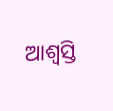ଆଶ୍ବସ୍ତି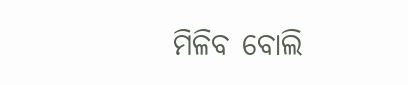ମିଳିବ ବୋଲି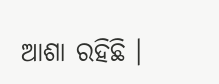ଆଶା ରହିଛି ।